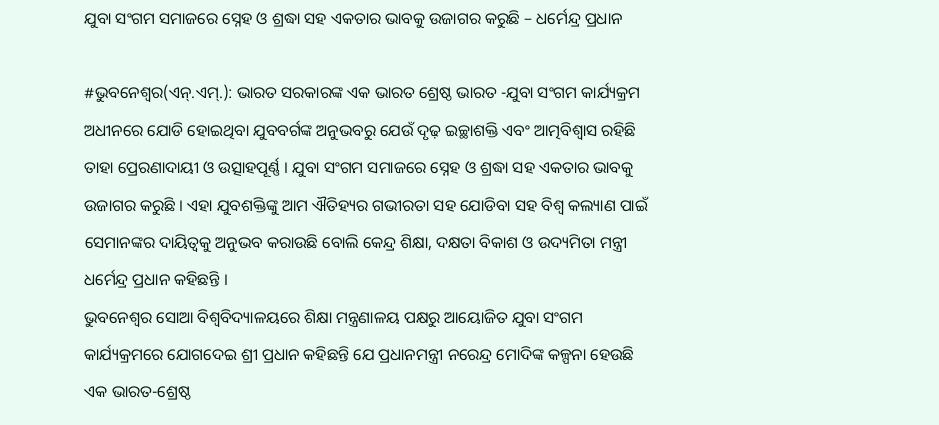ଯୁବା ସଂଗମ ସମାଜରେ ସ୍ନେହ ଓ ଶ୍ରଦ୍ଧା ସହ ଏକତାର ଭାବକୁ ଉଜାଗର କରୁଛି – ଧର୍ମେନ୍ଦ୍ର ପ୍ରଧାନ

#ଭୁବନେଶ୍ୱର(ଏନ୍.ଏମ୍.): ଭାରତ ସରକାରଙ୍କ ଏକ ଭାରତ ଶ୍ରେଷ୍ଠ ଭାରତ -ଯୁବା ସଂଗମ କାର୍ଯ୍ୟକ୍ରମ ଅଧୀନରେ ଯୋଡି ହୋଇଥିବା ଯୁବବର୍ଗଙ୍କ ଅନୁଭବରୁ ଯେଉଁ ଦୃଢ଼ ଇଚ୍ଛାଶକ୍ତି ଏବଂ ଆତ୍ମବିଶ୍ୱାସ ରହିଛି ତାହା ପ୍ରେରଣାଦାୟୀ ଓ ଉତ୍ସାହପୂର୍ଣ୍ଣ । ଯୁବା ସଂଗମ ସମାଜରେ ସ୍ନେହ ଓ ଶ୍ରଦ୍ଧା ସହ ଏକତାର ଭାବକୁ ଉଜାଗର କରୁଛି । ଏହା ଯୁବଶକ୍ତିଙ୍କୁ ଆମ ଐତିହ୍ୟର ଗଭୀରତା ସହ ଯୋଡିବା ସହ ବିଶ୍ୱ କଲ୍ୟାଣ ପାଇଁ ସେମାନଙ୍କର ଦାୟିତ୍ୱକୁ ଅନୁଭବ କରାଉଛି ବୋଲି କେନ୍ଦ୍ର ଶିକ୍ଷା, ଦକ୍ଷତା ବିକାଶ ଓ ଉଦ୍ୟମିତା ମନ୍ତ୍ରୀ ଧର୍ମେନ୍ଦ୍ର ପ୍ରଧାନ କହିଛନ୍ତି ।
ଭୁବନେଶ୍ୱର ସୋଆ ବିଶ୍ୱବିଦ୍ୟାଳୟରେ ଶିକ୍ଷା ମନ୍ତ୍ରଣାଳୟ ପକ୍ଷରୁ ଆୟୋଜିତ ଯୁବା ସଂଗମ କାର୍ଯ୍ୟକ୍ରମରେ ଯୋଗଦେଇ ଶ୍ରୀ ପ୍ରଧାନ କହିଛନ୍ତି ଯେ ପ୍ରଧାନମନ୍ତ୍ରୀ ନରେନ୍ଦ୍ର ମୋଦିଙ୍କ କଳ୍ପନା ହେଉଛି ଏକ ଭାରତ-ଶ୍ରେଷ୍ଠ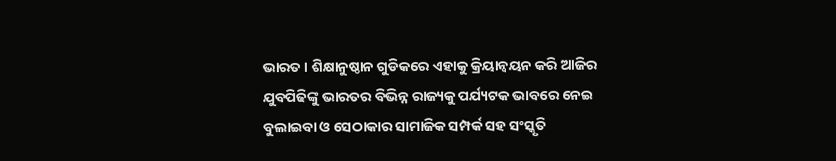ଭାରତ । ଶିକ୍ଷାନୁଷ୍ଠାନ ଗୁଡିକରେ ଏହାକୁ କ୍ରିୟାନ୍ୱୟନ କରି ଆଜିର ଯୁବପିଢିଙ୍କୁ ଭାରତର ବିଭିନ୍ନ ରାଜ୍ୟକୁ ପର୍ଯ୍ୟଟକ ଭାବରେ ନେଇ ବୁଲାଇବା ଓ ସେଠାକାର ସାମାଜିକ ସମ୍ପର୍କ ସହ ସଂସ୍କୃତି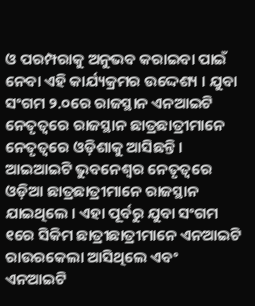ଓ ପରମ୍ପରାକୁ ଅନୁଭବ କରାଇବା ପାଇଁ ନେବା ଏହି କାର୍ଯ୍ୟକ୍ରମର ଉଦ୍ଦେଶ୍ୟ । ଯୁବା ସଂଗମ ୨.୦ରେ ରାଜସ୍ଥାନ ଏନଆଇଟି ନେତୃତ୍ୱରେ ରାଜସ୍ଥାନ ଛାତ୍ରଛାତ୍ରୀମାନେ ନେତୃତ୍ୱରେ ଓଡ଼ିଶାକୁ ଆସିଛନ୍ତି । ଆଇଆଇଟି ଭୁବନେଶ୍ୱର ନେତୃତ୍ୱରେ ଓଡ଼ିଆ ଛାତ୍ରଛାତ୍ରୀମାନେ ରାଜସ୍ଥାନ ଯାଇଥିଲେ । ଏହା ପୂର୍ବରୁ ଯୁବା ସଂଗମ ୧ରେ ସିକିମ ଛାତ୍ରୀଛାତ୍ରୀମାନେ ଏନଆଇଟି ରାଉରକେଲା ଆସିଥିଲେ ଏବଂ ଏନଆଇଟି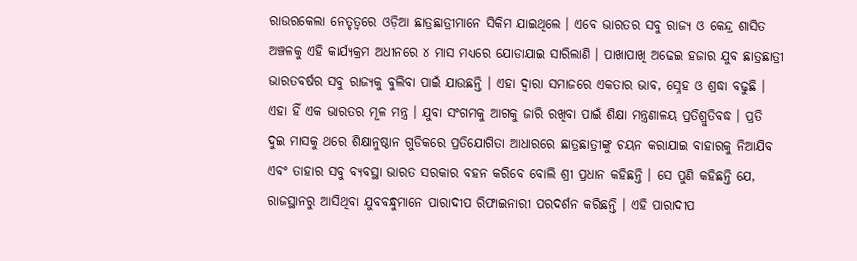ରାଉରକେଲା ନେତୃତ୍ୱରେ ଓଡ଼ିଆ ଛାତ୍ରଛାତ୍ରୀମାନେ ସିକିମ ଯାଇଥିଲେ । ଏବେ ଭାରତର ସବୁ ରାଜ୍ୟ ଓ କେନ୍ଦ୍ର ଶାସିତ ଅଞ୍ଚଳକୁ ଏହି କାର୍ଯ୍ୟକ୍ରମ ଅଧୀନରେ ୪ ମାସ ମଧ୍ୟରେ ଯୋଡାଯାଇ ସାରିଲାଣି । ପାଖାପାଖି ଅଢେଇ ହଜାର ଯୁବ ଛାତ୍ରଛାତ୍ରୀ ଭାରତବର୍ଷର ସବୁ ରାଜ୍ୟକୁ ବୁଲିବା ପାଇଁ ଯାଉଛନ୍ତି । ଏହା ଦ୍ୱାରା ସମାଜରେ ଏକତାର ଭାବ, ସ୍ନେହ ଓ ଶ୍ରଦ୍ଧା ବଢୁଛି । ଏହା ହିଁ ଏକ ଭାରତର ମୂଳ ମନ୍ତ୍ର । ଯୁବା ସଂଗମକୁ ଆଗକୁ ଜାରି ରଖିବା ପାଇଁ ଶିକ୍ଷା ମନ୍ତ୍ରଣାଳୟ ପ୍ରତିଶ୍ରୁତିବଦ୍ଧ । ପ୍ରତି ଦୁଇ ମାସକୁ ଥରେ ଶିକ୍ଷାନୁଷ୍ଠାନ ଗୁଡିକରେ ପ୍ରତିଯୋଗିତା ଆଧାରରେ ଛାତ୍ରଛାତ୍ରୀଙ୍କୁ ଚୟନ କରାଯାଇ ବାହାରକୁ ନିଆଯିବ ଏବଂ ତାହାର ସବୁ ବ୍ୟବସ୍ଥା ଭାରତ ସରକାର ବହନ କରିବେ ବୋଲି ଶ୍ରୀ ପ୍ରଧାନ କହିଛନ୍ତି । ସେ ପୁଣି କହିଛନ୍ତି ଯେ, ରାଜସ୍ଥାନରୁ ଆସିଥିବା ଯୁବବନ୍ଧୁମାନେ ପାରାଦୀପ ରିଫାଇନାରୀ ପରଦର୍ଶନ କରିଛନ୍ତି । ଏହି ପାରାଦୀପ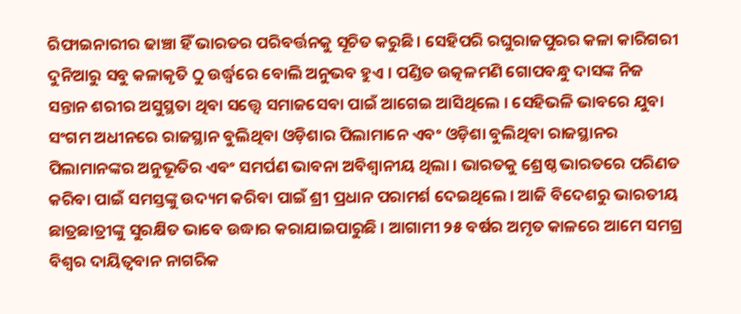ରିଫାଇନାରୀର ଢାଞ୍ଚା ହିଁ ଭାରତର ପରିବର୍ତ୍ତନକୁ ସୂଚିତ କରୁଛି । ସେହିପରି ରଘୁରାଜପୁରର କଳା କାରିଗରୀ ଦୁନିଆରୁ ସବୁ କଳାକୃତି ଠୁ ଉର୍ଦ୍ଧ୍ୱରେ ବୋଲି ଅନୁଭବ ହୁଏ । ପଣ୍ଡିତ ଉତ୍କଳମଣି ଗୋପବନ୍ଧୁ ଦାସଙ୍କ ନିଜ ସନ୍ତାନ ଶରୀର ଅସୁସ୍ଥତା ଥିବା ସତ୍ତ୍ୱେ ସମାଜସେବା ପାଇଁ ଆଗେଇ ଆସିଥିଲେ । ସେହିଭଳି ଭାବରେ ଯୁବା ସଂଗମ ଅଧୀନରେ ରାଜସ୍ଥାନ ବୁଲିଥିବା ଓଡ଼ିଶାର ପିଲାମାନେ ଏବଂ ଓଡ଼ିଶା ବୁଲିଥିବା ରାଜସ୍ଥାନର ପିଲାମାନଙ୍କର ଅନୁଭୂତିର ଏବଂ ସମର୍ପଣ ଭାବନା ଅବିଶ୍ୱାନୀୟ ଥିଲା । ଭାରତକୁ ଶ୍ରେଷ୍ଠ ଭାରତରେ ପରିଣତ କରିବା ପାଇଁ ସମସ୍ତଙ୍କୁ ଉଦ୍ୟମ କରିବା ପାଇଁ ଶ୍ରୀ ପ୍ରଧାନ ପରାମର୍ଶ ଦେଇଥିଲେ । ଆଜି ବିଦେଶରୁ ଭାରତୀୟ ଛାତ୍ରଛାତ୍ରୀଙ୍କୁ ସୁରକ୍ଷିତ ଭାବେ ଉଦ୍ଧାର କରାଯାଇପାରୁଛି । ଆଗାମୀ ୨୫ ବର୍ଷର ଅମୃତ କାଳରେ ଆମେ ସମଗ୍ର ବିଶ୍ୱର ଦାୟିତ୍ୱବାନ ନାଗରିକ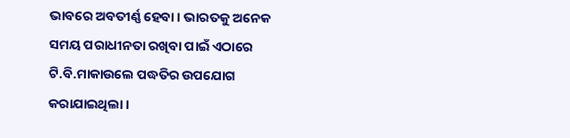ଭାବରେ ଅବତୀର୍ଣ୍ଣ ହେବା । ଭାରତକୁ ଅନେକ ସମୟ ପରାଧୀନତା ରଖିବା ପାଇଁ ଏଠାରେ ଟି.ବି.ମାକାଉଲେ ପଦ୍ଧତିର ଉପଯୋଗ କରାଯାଇଥିଲା ।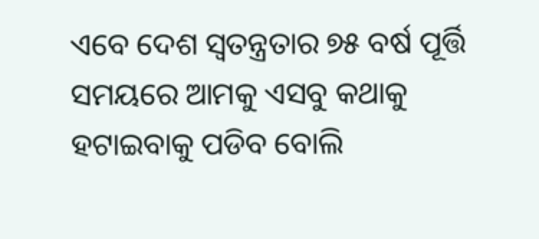ଏବେ ଦେଶ ସ୍ୱତନ୍ତ୍ରତାର ୭୫ ବର୍ଷ ପୂର୍ତ୍ତି ସମୟରେ ଆମକୁ ଏସବୁ କଥାକୁ ହଟାଇବାକୁ ପଡିବ ବୋଲି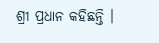ଶ୍ରୀ ପ୍ରଧାନ କହିଛନ୍ତି ।